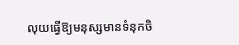លុយធ្វើឱ្យមនុស្សមានទំនុកចិ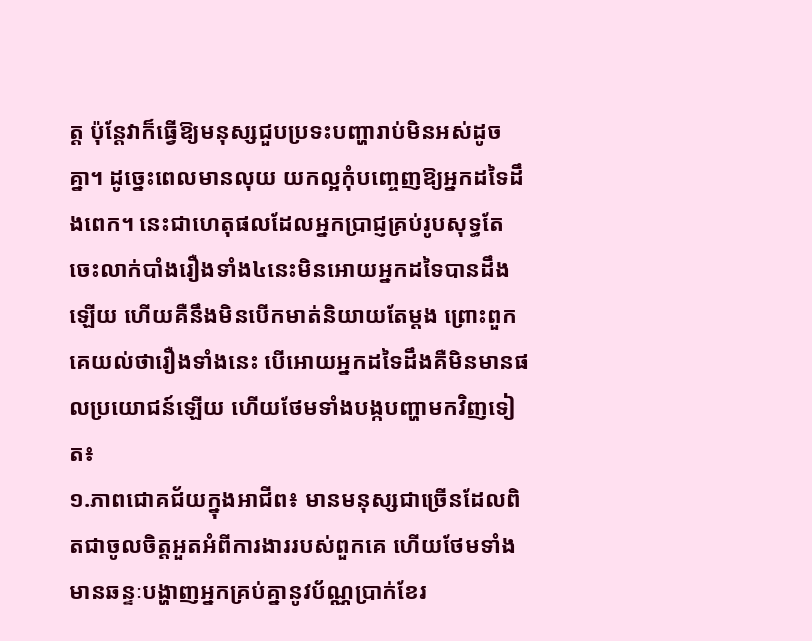ត្ត ប៉ុន្តែវាក៏ធ្វើឱ្យមនុស្សជួបប្រទះបញ្ហារាប់មិនអស់ដូចគ្នា។ ដូច្នេះពេលមានលុយ យកល្អកុំបញ្ចេញឱ្យអ្នកដទៃដឹងពេក។ នេះជាហេតុផលដែលអ្នកប្រាជ្ញគ្រប់រូបសុទ្ធតែចេះលាក់បាំងរឿងទាំង៤នេះមិនអោយអ្នកដទៃបានដឹងឡើយ ហើយគឺនឹងមិនបើកមាត់និយាយតែម្តង ព្រោះពួកគេយល់ថារឿងទាំងនេះ បើអោយអ្នកដទៃដឹងគឺមិនមានផលប្រយោជន៍ឡើយ ហើយថែមទាំងបង្កបញ្ហាមកវិញទៀត៖
១.ភាពជោគជ័យក្នុងអាជីព៖ មានមនុស្សជាច្រើនដែលពិតជាចូលចិត្តអួតអំពីការងាររបស់ពួកគេ ហើយថែមទាំងមានឆន្ទៈបង្ហាញអ្នកគ្រប់គ្នានូវប័ណ្ណប្រាក់ខែរ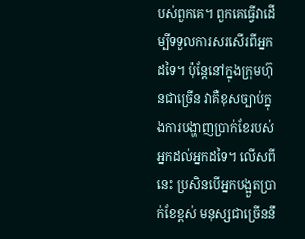បស់ពួកគេ។ ពួកគេធ្វើវាដើម្បីទទួលការសរសើរពីអ្នកដទៃ។ ប៉ុន្តែនៅក្នុងក្រុមហ៊ុនជាច្រើន វាគឺខុសច្បាប់ក្នុងការបង្ហាញប្រាក់ខែរបស់អ្នកដល់អ្នកដទៃ។ លើសពីនេះ ប្រសិនបើអ្នកបង្អួតប្រាក់ខែខ្ពស់ មនុស្សជាច្រើននឹ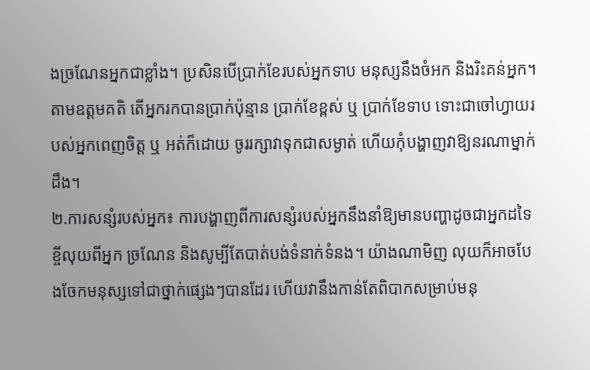ងច្រណែនអ្នកជាខ្លាំង។ ប្រសិនបើប្រាក់ខែរបស់អ្នកទាប មនុស្សនឹងចំអក និងរិះគន់អ្នក។ តាមឧត្ដមគតិ តើអ្នករកបានប្រាក់ប៉ុន្មាន ប្រាក់ខែខ្ពស់ ឬ ប្រាក់ខែទាប ទោះជាចៅហ្វាយរបស់អ្នកពេញចិត្ត ឬ អត់ក៏ដោយ ចូររក្សាវាទុកជាសម្ងាត់ ហើយកុំបង្ហាញវាឱ្យនរណាម្នាក់ដឹង។
២.ការសន្សំរបស់អ្នក៖ ការបង្ហាញពីការសន្សំរបស់អ្នកនឹងនាំឱ្យមានបញ្ហាដូចជាអ្នកដទៃខ្ចីលុយពីអ្នក ច្រណែន និងសូម្បីតែបាត់បង់ទំនាក់ទំនង។ យ៉ាងណាមិញ លុយក៏អាចបែងចែកមនុស្សទៅជាថ្នាក់ផ្សេងៗបានដែរ ហើយវានឹងកាន់តែពិបាកសម្រាប់មនុ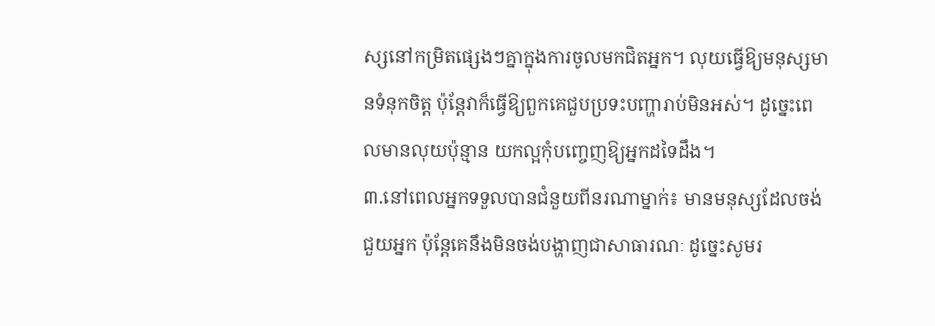ស្សនៅកម្រិតផ្សេងៗគ្នាក្នុងការចូលមកជិតអ្នក។ លុយធ្វើឱ្យមនុស្សមានទំនុកចិត្ត ប៉ុន្តែវាក៏ធ្វើឱ្យពួកគេជួបប្រទះបញ្ហារាប់មិនអស់។ ដូច្នេះពេលមានលុយប៉ុន្មាន យកល្អកុំបញ្ចេញឱ្យអ្នកដទៃដឹង។
៣.នៅពេលអ្នកទទួលបានជំនួយពីនរណាម្នាក់៖ មានមនុស្សដែលចង់ជួយអ្នក ប៉ុន្តែគេនឹងមិនចង់បង្ហាញជាសាធារណៈ ដូច្នេះសូមរ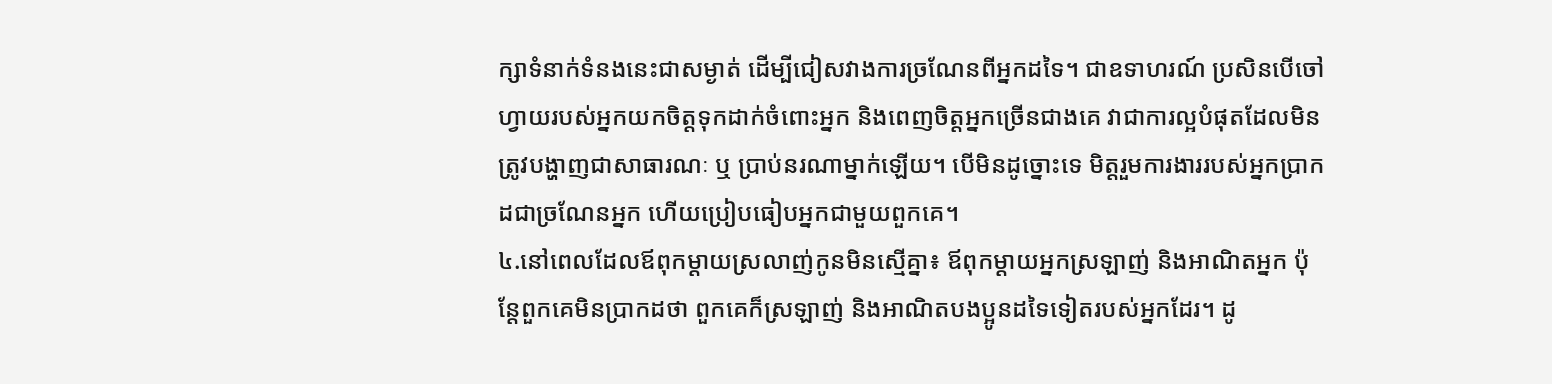ក្សាទំនាក់ទំនងនេះជាសម្ងាត់ ដើម្បីជៀសវាងការច្រណែនពីអ្នកដទៃ។ ជាឧទាហរណ៍ ប្រសិនបើចៅហ្វាយរបស់អ្នកយកចិត្តទុកដាក់ចំពោះអ្នក និងពេញចិត្តអ្នកច្រើនជាងគេ វាជាការល្អបំផុតដែលមិនត្រូវបង្ហាញជាសាធារណៈ ឬ ប្រាប់នរណាម្នាក់ឡើយ។ បើមិនដូច្នោះទេ មិត្តរួមការងាររបស់អ្នកប្រាកដជាច្រណែនអ្នក ហើយប្រៀបធៀបអ្នកជាមួយពួកគេ។
៤.នៅពេលដែលឪពុកម្តាយស្រលាញ់កូនមិនស្មើគ្នា៖ ឪពុកម្ដាយអ្នកស្រឡាញ់ និងអាណិតអ្នក ប៉ុន្តែពួកគេមិនប្រាកដថា ពួកគេក៏ស្រឡាញ់ និងអាណិតបងប្អូនដទៃទៀតរបស់អ្នកដែរ។ ដូ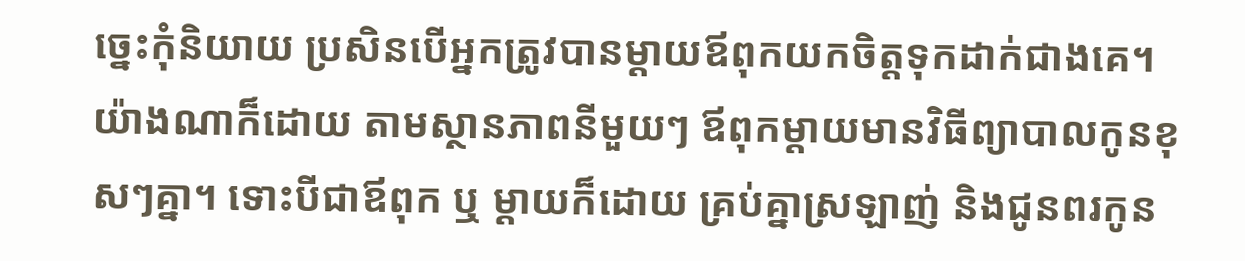ច្នេះកុំនិយាយ ប្រសិនបើអ្នកត្រូវបានម្តាយឪពុកយកចិត្តទុកដាក់ជាងគេ។ យ៉ាងណាក៏ដោយ តាមស្ថានភាពនីមួយៗ ឪពុកម្តាយមានវិធីព្យាបាលកូនខុសៗគ្នា។ ទោះបីជាឪពុក ឬ ម្ដាយក៏ដោយ គ្រប់គ្នាស្រឡាញ់ និងជូនពរកូន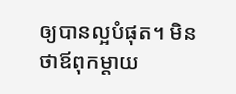ឲ្យបានល្អបំផុត។ មិនថាឪពុកម្តាយ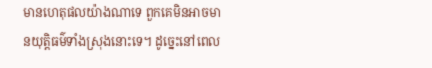មានហេតុផលយ៉ាងណាទេ ពួកគេមិនអាចមានយុត្តិធម៌ទាំងស្រុងនោះទេ។ ដូច្នេះនៅពេល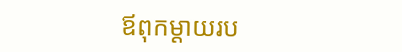ឪពុកម្ដាយរប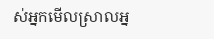ស់អ្នកមើលស្រាលអ្ន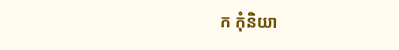ក កុំនិយា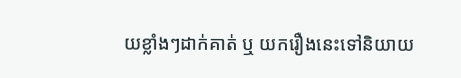យខ្លាំងៗដាក់គាត់ ឬ យករឿងនេះទៅនិយាយ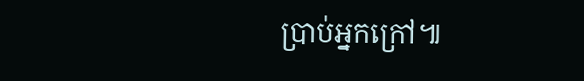ប្រាប់អ្នកក្រៅ៕